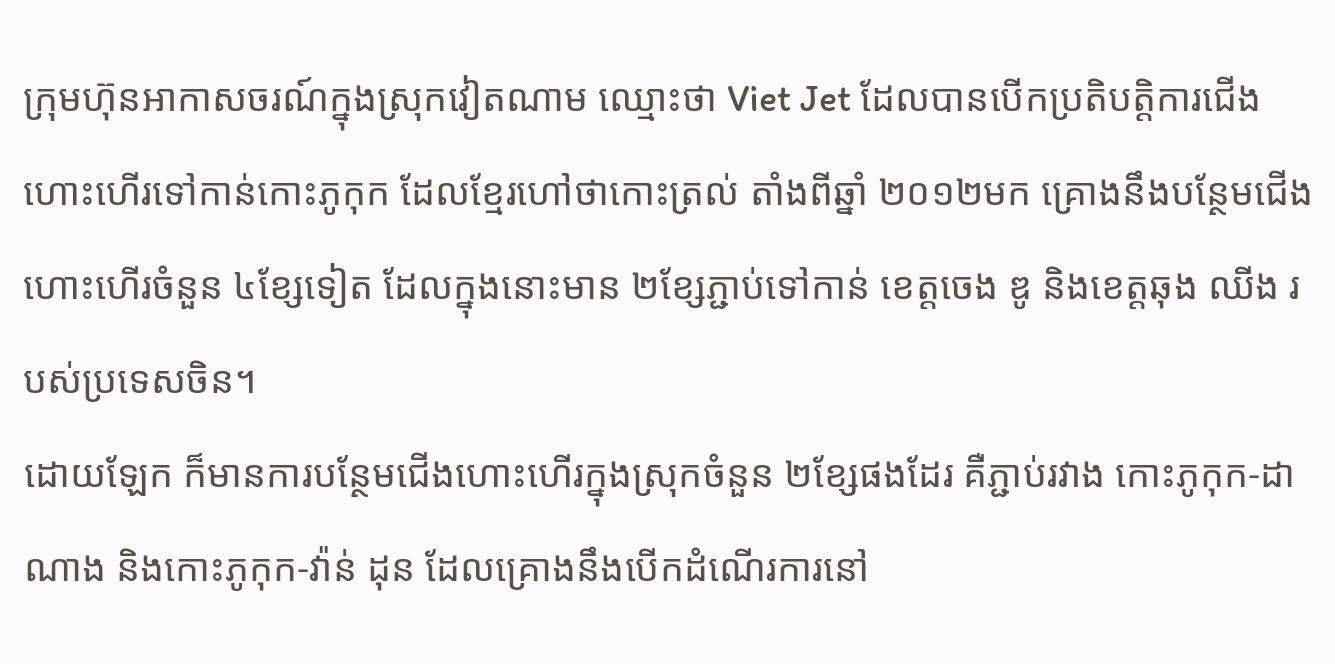ក្រុមហ៊ុនអាកាសចរណ៍ក្នុងស្រុកវៀតណាម ឈ្មោះថា Viet Jet ដែលបានបើកប្រតិបត្តិការជើងហោះហើរទៅកាន់កោះភូកុក ដែលខ្មែរហៅថាកោះត្រល់ តាំងពីឆ្នាំ ២០១២មក គ្រោងនឹងបន្ថែមជើងហោះហើរចំនួន ៤ខ្សែទៀត ដែលក្នុងនោះមាន ២ខ្សែភ្ជាប់ទៅកាន់ ខេត្តចេង ឌូ និងខេត្តឆុង ឈីង របស់ប្រទេសចិន។
ដោយឡែក ក៏មានការបន្ថែមជើងហោះហើរក្នុងស្រុកចំនួន ២ខ្សែផងដែរ គឺភ្ជាប់រវាង កោះភូកុក-ដាណាង និងកោះភូកុក-វ៉ាន់ ដុន ដែលគ្រោងនឹងបើកដំណើរការនៅ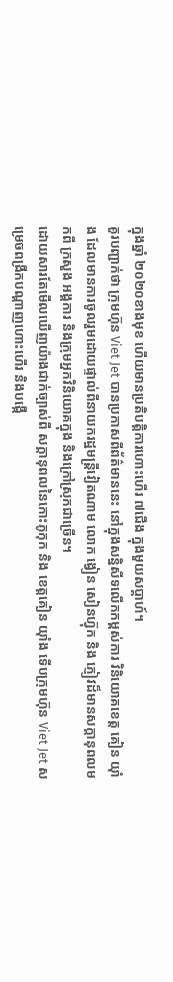ក្នុងឆ្នាំ ២០២០ខាងមុខ ហើយមានប្រតិបត្តិការហោះហើរ ៧ជើង ក្នុងមួយសប្តាហ៍។
គួរបញ្ជាក់ថា ក្រុមហ៊ុន Viet Jet បានប្រកាសពីព័ត៌មាននេះ នៅក្នុងសន្និសីទលើកកម្ពស់ការ វិនិយោគខេត្ត គៀន យ៉ាំង ដែលមានការចូលរួមដោយផ្ទាល់ពីនាយករដ្ឋមន្រ្តីវៀតណាម លោក ង្វៀន សៀនហ្វ៊ុក និង ភ្ញៀវដ៏មានសក្តានុពលមកពី ក្រសួង អង្គការ និងក្រុមអ្នកវិនិយោគក្នុង និងក្រៅស្រុកជាច្រើន។
ដោយសារតែមើលឃើញយ៉ាងជាក់ច្បាស់ពី សក្តានុពលនៃកោះភូកុក និង ខេត្តគៀន យ៉ាំង ទើបក្រុមហ៊ុន Viet Jet សម្រេចពង្រីកបណ្តាញហោះហើរ និងបង្កើ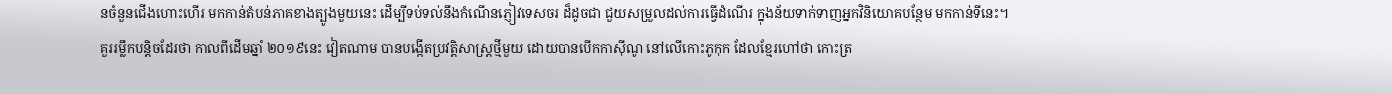នចំនួនជើងហោះហើរ មកកាន់តំបន់ភាគខាងត្បូងមួយនេះ ដើម្បីទប់ទល់នឹងកំណើនភ្ញៀវទេសចរ ដ៏ដូចជា ជួយសម្រួលដល់ការធ្វើដំណើរ ក្នុងន័យទាក់ទាញអ្នកវិនិយោគបន្ថែម មកកាន់ទីនេះ។
គួររម្លឹកបន្តិចដែរថា កាលពីដើមឆ្នាំ ២០១៩នេះ វៀតណាម បានបង្កើតប្រវត្តិសាស្រ្តថ្មីមួយ ដោយបានបើកកាស៊ីណូ នៅលើកោះភូកុក ដែលខ្មែរហៅថា កោះត្រ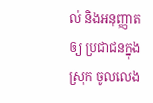ល់ និងអនុញ្ញាតឲ្យ ប្រជាជនក្នុងស្រុក ចូលលេង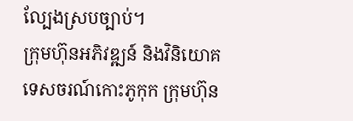ល្បែងស្របច្បាប់។
ក្រុមហ៊ុនអភិវឌ្ឍន៍ និងវិនិយោគទេសចរណ៍កោះភូកុក ក្រុមហ៊ុន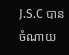J.S.C បានចំណាយ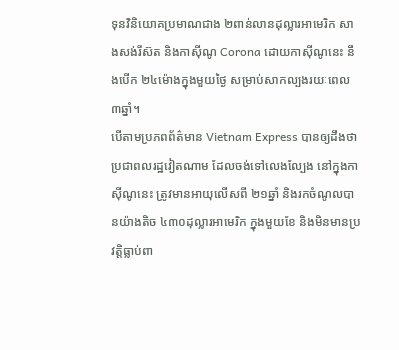ទុនវិនិយោគប្រមាណជាង ២ពាន់លានដុល្លារអាមេរិក សាងសង់រីស៊ត និងកាស៊ីណូ Corona ដោយកាស៊ីណូនេះ នឹងបើក ២៤ម៉ោងក្នុងមួយថ្ងៃ សម្រាប់សាកល្បងរយៈពេល ៣ឆ្នាំ។
បើតាមប្រភពព័ត៌មាន Vietnam Express បានឲ្យដឹងថា ប្រជាពលរដ្ឋវៀតណាម ដែលចង់ទៅលេងល្បែង នៅក្នុងកាស៊ីណូនេះ ត្រូវមានអាយុលើសពី ២១ឆ្នាំ និងរកចំណូលបានយ៉ាងតិច ៤៣០ដុល្លារអាមេរិក ក្នុងមួយខែ និងមិនមានប្រវត្តិធ្លាប់ពា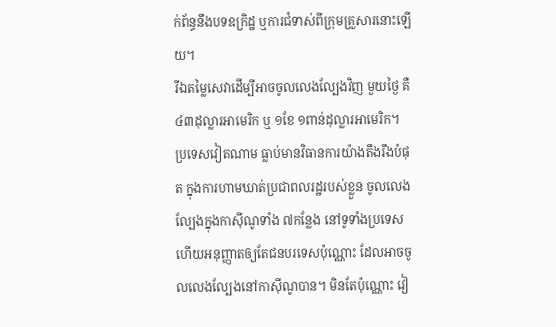ក់ព័ន្ធនឹងបទឧក្រិដ្ឋ ឬការជំទាស់ពីក្រុមគ្រួសារនោះឡើយ។
រីឯតម្លៃសេវាដើម្បីអាចចូលលេងល្បែងវិញ មួយថ្ងៃ គឺ ៤៣ដុល្លារអាមេរិក ឬ ១ខែ ១ពាន់ដុល្លារអាមេរិក។
ប្រទេសវៀតណាម ធ្លាប់មានវិធានការយ៉ាងតឹងរឹងបំផុត ក្នុងការហាមឃាត់ប្រជាពលរដ្ឋរបស់ខ្លួន ចូលលេងល្បែងក្នុងកាស៊ីណូទាំង ៧កន្លែង នៅទូទាំងប្រទេស ហើយអនុញ្ញាតឲ្យតែជនបរទេសប៉ុណ្ណោះ ដែលអាចចូលលេងល្បែងនៅកាស៊ីណូបាន។ មិនតែប៉ុណ្ណោះ វៀ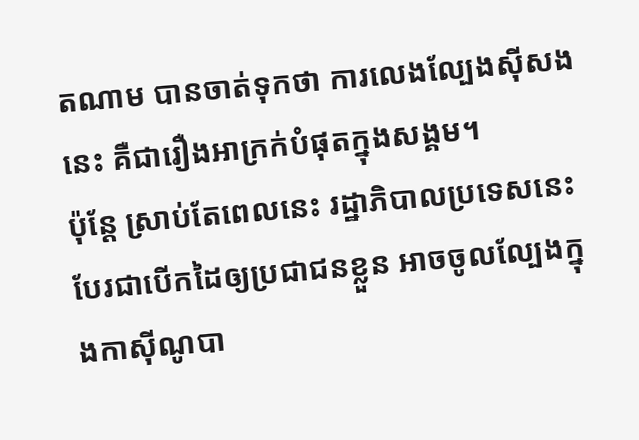តណាម បានចាត់ទុកថា ការលេងល្បែងស៊ីសងនេះ គឺជារឿងអាក្រក់បំផុតក្នុងសង្គម។
ប៉ុន្ដែ ស្រាប់តែពេលនេះ រដ្ឋាភិបាលប្រទេសនេះ បែរជាបើកដៃឲ្យប្រជាជនខ្លួន អាចចូលល្បែងក្នុងកាស៊ីណូបា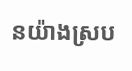នយ៉ាងស្រប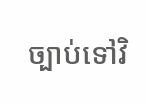ច្បាប់ទៅវិ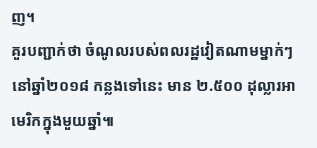ញ។
គួរបញ្ជាក់ថា ចំណូលរបស់ពលរដ្ឋវៀតណាមម្នាក់ៗ នៅឆ្នាំ២០១៨ កន្លងទៅនេះ មាន ២.៥០០ ដុល្លារអាមេរិកក្នុងមួយឆ្នាំ៕